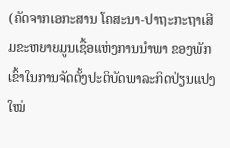(ຄັດຈາກເອກະສານ ໂຄສະນາ-ປາຖະກະຖາເສີມຂະຫຍາຍມູນເຊື້ອແຫ່ງການນໍາພາ ຂອງພັກ ເຂົ້າໃນການຈັດຕັ້ງປະຕິບັດພາລະກິດປ່ຽນແປງໃໝ່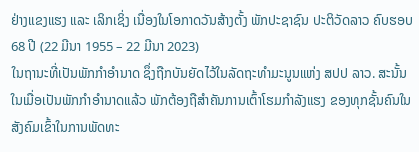ຢ່າງແຂງແຮງ ແລະ ເລິກເຊິ່ງ ເນື່ອງໃນໂອກາດວັນສ້າງຕັ້ງ ພັກປະຊາຊົນ ປະຕິວັດລາວ ຄົບຮອບ 68 ປີ (22 ມີນາ 1955 – 22 ມີນາ 2023)
ໃນຖານະທີ່ເປັນພັກກໍາອໍານາດ ຊຶ່ງຖືກບັນຍັດໄວ້ໃນລັດຖະທໍາມະນູນແຫ່ງ ສປປ ລາວ. ສະນັ້ນ ໃນເມື່ອເປັນພັກກໍາອໍານາດແລ້ວ ພັກຕ້ອງຖືສໍາຄັນການເຕົ້າໂຮມກໍາລັງແຮງ ຂອງທຸກຊັ້ນຄົນໃນສັງຄົມເຂົ້າໃນການພັດທະ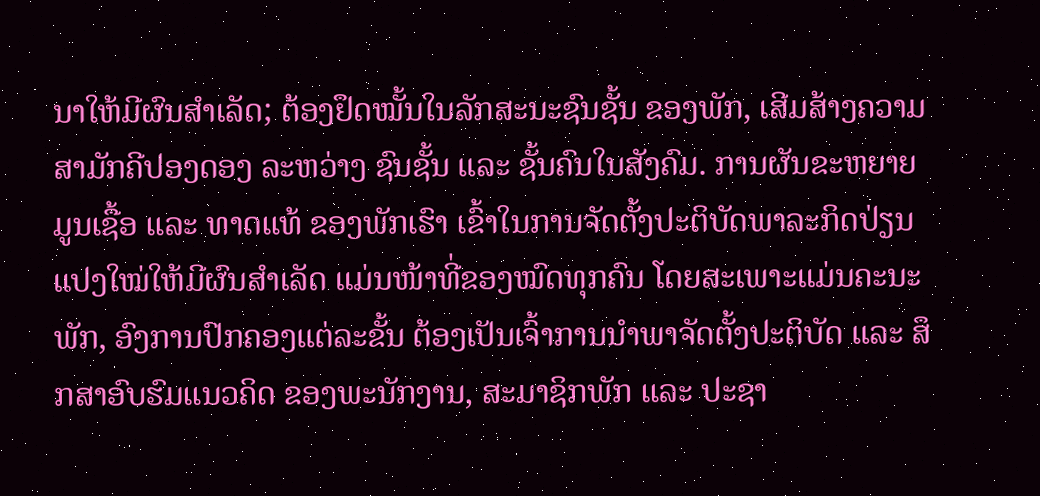ນາໃຫ້ມີຜົນສໍາເລັດ; ຕ້ອງຢຶດໝັ້ນໃນລັກສະນະຊົນຊັ້ນ ຂອງພັກ, ເສີມສ້າງຄວາມສາມັກຄີປອງດອງ ລະຫວ່າງ ຊົນຊັ້ນ ແລະ ຊັ້ນຄົນໃນສັງຄົມ. ການຜັນຂະຫຍາຍມູນເຊື້ອ ແລະ ທາດແທ້ ຂອງພັກເຮົາ ເຂົ້າໃນການຈັດຕັ້ງປະຕິບັດພາລະກິດປ່ຽນແປງໃໝ່ໃຫ້ມີຜົນສໍາເລັດ ແມ່ນໜ້າທີ່ຂອງໝົດທຸກຄົນ ໂດຍສະເພາະແມ່ນຄະນະພັກ, ອົງການປົກຄອງແຕ່ລະຂັ້ນ ຕ້ອງເປັນເຈົ້າການນໍາພາຈັດຕັ້ງປະຕິບັດ ແລະ ສຶກສາອົບຮົມແນວຄິດ ຂອງພະນັກງານ, ສະມາຊິກພັກ ແລະ ປະຊາ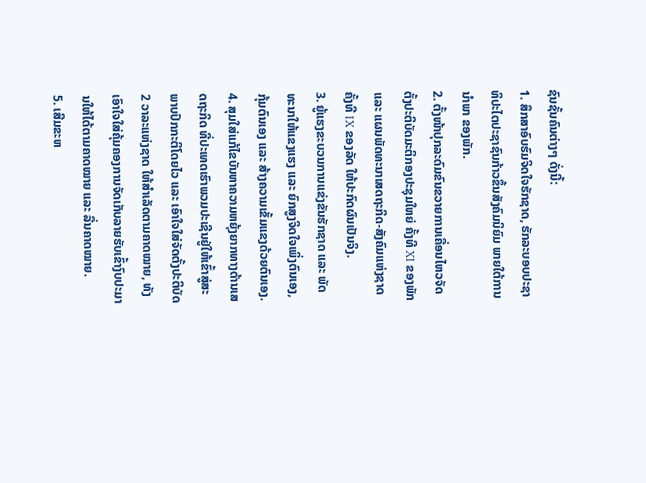ຊົນຊັ້ນຄົນຕ່າງໆ ດັ່ງນີ້:
1. ສຶກສາອົບຮົມຈິດໃຈຮັກຊາດ, ຮັກລະບອບປະຊາທິປະໄຕປະຊາຊົນກ້າວຂຶ້ນສັງຄົມນິຍົມ ພາຍໃຕ້ການນໍາພາ ຂອງພັກ.
2. ຕັ້ງໜ້າປຸກລະດົມຂົນຂວາຍການເຄື່ອນໄຫວຈັດຕັ້ງປະຕິບັດມະຕິກອງປະຊຸມໃຫຍ່ ຄັ້ງທີ XI ຂອງພັກ ແລະ ແຜນພັດທະນາເສດຖະກິດ-ສັງຄົມແຫ່ງຊາດ ຄັ້ງທີ IX ຂອງລັດ ໃຫ້ປະກົດຜົນເປັນຈິງ.
3. ຍູ້ແຮງຂະບວນການແຂ່ງຂັນຮັກຊາດ ແລະ ພັດທະນາໃຫ້ແຂງແຮງ ແລະ ຍົກສູງຈິດໃຈເພິ່ງຕົນເອງ, ກຸ້ມຕົນເອງ ແລະ ສ້າງຄວາມເຂັ້ມແຂງດ້ວຍຕົນເອງ.
4. ສຸມໃສ່ແກ້ໄຂບັນຫາຄວາມຫຍຸ້ງຍາກທາງດ້ານເສດຖະກິດ ທີ່ປະເທດເຮົາພວມປະເຊີນຢູ່ໃຫ້ເຂົ້າສູ່ສະພາບປົກກະຕິໂດຍໄວ ແລະ ເອົາໃຈໃສ່ຈັດຕັ້ງປະຕິບັດ 2 ວາລະແຫ່ງຊາດ ໃຫ້ສໍາເລັດຕາມຄາດໝາຍ, ທັງເອົາໃຈໃສ່ຄຸ້ມຄອງການຈັດເກັບລາຍຮັບເຂົ້າງົບປະມານໃຫ້ໄດ້ຕາມຄາດໝາຍ ແລະ ລື່ນຄາດໝາຍ.
5. ເສີມຂະຫ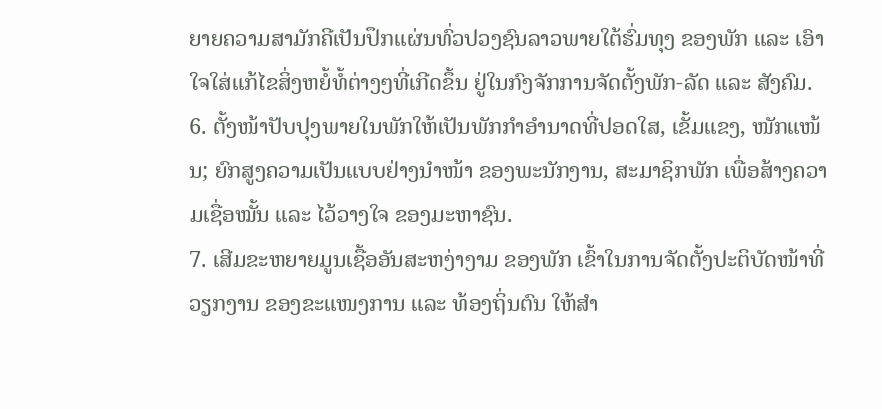ຍາຍຄວາມສາມັກຄີເປັນປຶກແຜ່ນທົ່ວປວງຊົນລາວພາຍໃຕ້ຮົ່ມທຸງ ຂອງພັກ ແລະ ເອົາໃຈໃສ່ແກ້ໄຂສິ່ງຫຍໍ້ທໍ້ຕ່າງໆທີ່ເກີດຂຶ້ນ ຢູ່ໃນກົງຈັກການຈັດຕັ້ງພັກ-ລັດ ແລະ ສັງຄົມ.
6. ຕັ້ງໜ້າປັບປຸງພາຍໃນພັກໃຫ້ເປັນພັກກໍາອໍານາດທີ່ປອດໃສ, ເຂັ້ມແຂງ, ໜັກແໜ້ນ; ຍົກສູງຄວາມເປັນແບບຢ່າງນໍາໜ້າ ຂອງພະນັກງານ, ສະມາຊິກພັກ ເພື່ອສ້າງຄວາມເຊື່ອໝັ້ນ ແລະ ໄວ້ວາງໃຈ ຂອງມະຫາຊົນ.
7. ເສີມຂະຫຍາຍມູນເຊື້ອອັນສະຫງ່າງາມ ຂອງພັກ ເຂົ້າໃນການຈັດຕັ້ງປະຕິບັດໜ້າທີ່ວຽກງານ ຂອງຂະແໜງການ ແລະ ທ້ອງຖິ່ນຕົນ ໃຫ້ສໍາ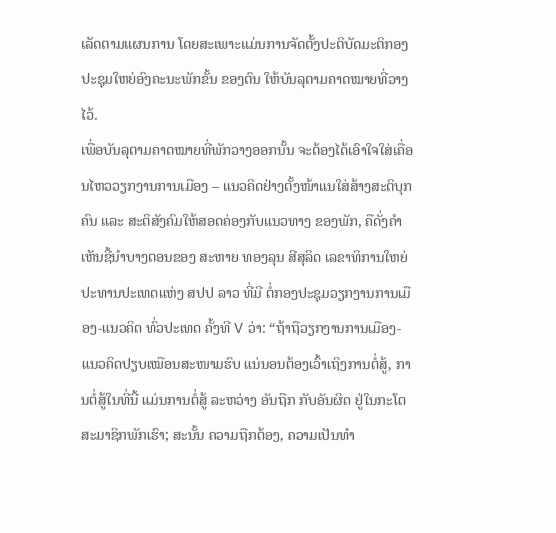ເລັດຕາມແຜນການ ໂດຍສະເພາະແມ່ນການຈັດຕັ້ງປະຕິບັດມະຕິກອງປະຊຸມໃຫຍ່ອົງຄະນະພັກຂັ້ນ ຂອງຕົນ ໃຫ້ບັນລຸຕາມຄາດໝາຍທີ່ວາງໄວ້.
ເພື່ອບັນລຸຕາມຄາດໝາຍທີ່ພັກວາງອອກນັ້ນ ຈະຕ້ອງໄດ້ເອົາໃຈໃສ່ເຄື່ອນໄຫວວຽກງານການເມືອງ – ແນວຄິດຢ່າງຕັ້ງໜ້າແນໃສ່ສ້າງສະຕິບຸກຄົນ ແລະ ສະຕິສັງຄົມໃຫ້ສອດຄ່ອງກັບແນວທາງ ຂອງພັກ, ຄືດັ່ງຄໍາເຫັນຊີ້ນໍາບາງຕອນຂອງ ສະຫາຍ ທອງລຸນ ສີສຸລິດ ເລຂາທິການໃຫຍ່ ປະທານປະເທດແຫ່ງ ສປປ ລາວ ທີ່ມີ ຕໍ່ກອງປະຊຸມວຽກງານການເມືອງ-ແນວຄິດ ທົ່ວປະເທດ ຄັ້ງທີ V ວ່າ: “ຖ້າຖືວຽກງານການເມືອງ-ແນວຄິດປຽບເໝືອນສະໜາມຮົບ ແນ່ນອນຕ້ອງເວົ້າເຖິງການຕໍ່ສູ້, ການຕໍ່ສູ້ໃນທີ່ນີ້ ແມ່ນການຕໍ່ສູ້ ລະຫວ່າງ ອັນຖືກ ກັບອັນຜິດ ຢູ່ໃນກະໂຕສະມາຊິກພັກເຮົາ; ສະນັ້ນ ຄວາມຖືກຕ້ອງ, ຄວາມເປັນທໍາ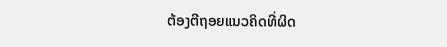ຕ້ອງຕີຖອຍແນວຄິດທີ່ຜິດ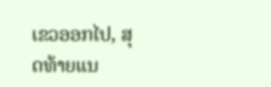ເຂວອອກໄປ, ສຸດທ້າຍແນ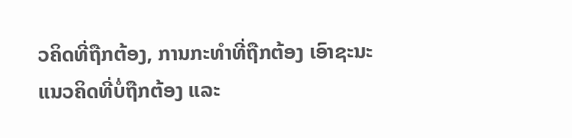ວຄິດທີ່ຖືກຕ້ອງ, ການກະທໍາທີ່ຖືກຕ້ອງ ເອົາຊະນະແນວຄິດທີ່ບໍ່ຖືກຕ້ອງ ແລະ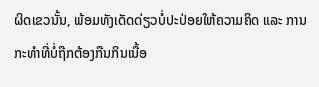ຜິດເຂວນັ້ນ, ພ້ອມທັງເດັດດ່ຽວບໍ່ປະປ່ອຍໃຫ້ຄວາມຄິດ ແລະ ການກະທໍາທີ່ບໍ່ຖືກຕ້ອງກືນກິນເນື້ອ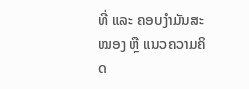ທີ່ ແລະ ຄອບງໍາມັນສະໝອງ ຫຼື ແນວຄວາມຄິດ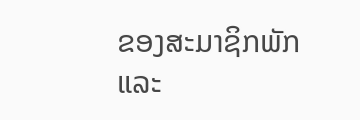ຂອງສະມາຊິກພັກ ແລະ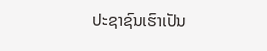ປະຊາຊົນເຮົາເປັນ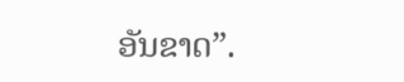ອັນຂາດ”.